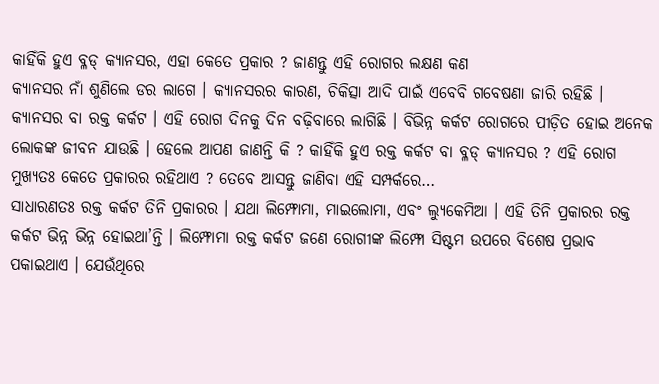କାହିଁକି ହୁଏ ବ୍ଳଡ୍ କ୍ୟାନସର, ଏହା କେତେ ପ୍ରକାର ? ଜାଣନ୍ତୁ ଏହି ରୋଗର ଲକ୍ଷଣ କଣ
କ୍ୟାନସର ନାଁ ଶୁଣିଲେ ଡର ଲାଗେ । କ୍ୟାନସରର କାରଣ, ଚିକିତ୍ସା ଆଦି ପାଇଁ ଏବେବି ଗବେଷଣା ଜାରି ରହିଛି । କ୍ୟାନସର ବା ରକ୍ତ କର୍କଟ । ଏହି ରୋଗ ଦିନକୁ ଦିନ ବଢ଼ିବାରେ ଲାଗିଛି । ବିଭିନ୍ନ କର୍କଟ ରୋଗରେ ପୀଡ଼ିତ ହୋଇ ଅନେକ ଲୋକଙ୍କ ଜୀବନ ଯାଉଛି । ହେଲେ ଆପଣ ଜାଣନ୍ତି କି ? କାହିଁକି ହୁଏ ରକ୍ତ କର୍କଟ ବା ବ୍ଳଡ୍ କ୍ୟାନସର ? ଏହି ରୋଗ ମୁଖ୍ୟତଃ କେତେ ପ୍ରକାରର ରହିଥାଏ ? ତେବେ ଆସନ୍ତୁ ଜାଣିବା ଏହି ସମ୍ପର୍କରେ…
ସାଧାରଣତଃ ରକ୍ତ କର୍କଟ ତିନି ପ୍ରକାରର । ଯଥା ଲିମ୍ଫୋମା, ମାଇଲୋମା, ଏବଂ ଲ୍ୟୁକେମିଆ । ଏହି ତିନି ପ୍ରକାରର ରକ୍ତ କର୍କଟ ଭିନ୍ନ ଭିନ୍ନ ହୋଇଥା’ନ୍ତି । ଲିମ୍ଫୋମା ରକ୍ତ କର୍କଟ ଜଣେ ରୋଗୀଙ୍କ ଲିମ୍ଫୋ ସିଷ୍ଟମ ଉପରେ ବିଶେଷ ପ୍ରଭାବ ପକାଇଥାଏ । ଯେଉଁଥିରେ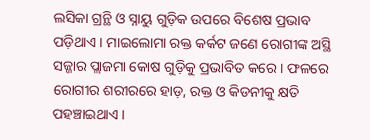ଲସିକା ଗ୍ରନ୍ଥି ଓ ସ୍ନାୟୁ ଗୁଡ଼ିକ ଉପରେ ବିଶେଷ ପ୍ରଭାବ ପଡ଼ିଥାଏ । ମାଇଲୋମା ରକ୍ତ କର୍କଟ ଜଣେ ରୋଗୀଙ୍କ ଅସ୍ଥି ସଜ୍ଜାର ପ୍ଲାଜମା କୋଷ ଗୁଡ଼ିକୁ ପ୍ରଭାବିତ କରେ । ଫଳରେ ରୋଗୀର ଶରୀରରେ ହାଡ଼, ରକ୍ତ ଓ କିଡନୀକୁ କ୍ଷତି ପହଞ୍ଚାଇଥାଏ ।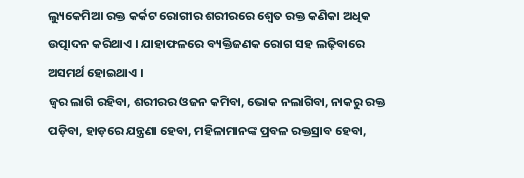ଲ୍ୟୁକେମିଆ ରକ୍ତ କର୍କଟ ରୋଗୀର ଶରୀରରେ ଶ୍ୱେତ ରକ୍ତ କଣିକା ଅଧିକ ଉତ୍ପାଦନ କରିଥାଏ । ଯାହାଫଳରେ ବ୍ୟକ୍ତିଜଣକ ରୋଗ ସହ ଲଢ଼ିବାରେ ଅସମର୍ଥ ହୋଇଥାଏ ।
ଜ୍ୱର ଲାଗି ରହିବା, ଶରୀରର ଓଜନ କମିବା, ଭୋକ ନଲାଗିବା, ନାକରୁ ରକ୍ତ ପଡ଼ିବା, ହାଡ଼ରେ ଯନ୍ତ୍ରଣା ହେବା, ମହିଳାମାନଙ୍କ ପ୍ରବଳ ରକ୍ତସ୍ରାବ ହେବା,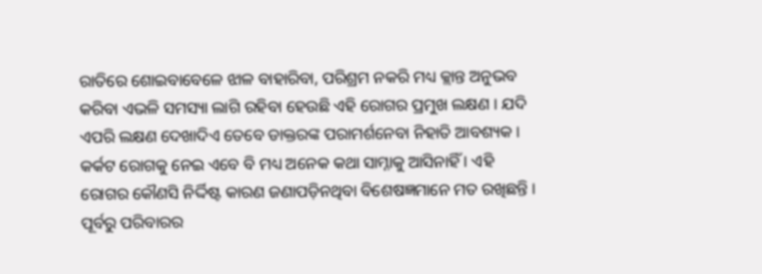ରାତିରେ ଶୋଇବାବେଳେ ଝାଳ ବାହାରିବା, ପରିଶ୍ରମ ନକରି ମଧ୍ୟ କ୍ଲାନ୍ତ ଅନୁଭବ କରିବା ଏଭଳି ସମସ୍ୟା ଲାଗି ରହିବା ହେଉଛି ଏହି ରୋଗର ପ୍ରମୁଖ ଲକ୍ଷଣ । ଯଦି ଏପରି ଲକ୍ଷଣ ଦେଖାଦିଏ ତେବେ ଡାକ୍ତରଙ୍କ ପରାମର୍ଶନେବା ନିହାତି ଆବଶ୍ୟକ ।
କର୍କଟ ରୋଗକୁ ନେଇ ଏବେ ବି ମଧ୍ୟ ଅନେକ କଥା ସାମ୍ନାକୁ ଆସିନାହିଁ । ଏହି ରୋଗର କୌଣସି ନିର୍ଦ୍ଦିଷ୍ଟ କାରଣ ଜଣାପଡ଼ିନଥିବା ବିଶେଷଜ୍ଞମାନେ ମତ ରଖିଛନ୍ତି । ପୂର୍ବରୁ ପରିବାରର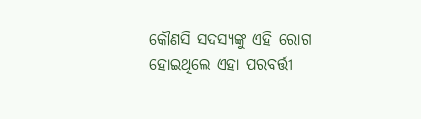କୌଣସି ସଦସ୍ୟଙ୍କୁ ଏହି ରୋଗ ହୋଇଥିଲେ ଏହା ପରବର୍ତ୍ତୀ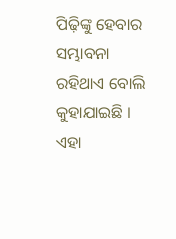ପିଢ଼ିଙ୍କୁ ହେବାର ସମ୍ଭାବନା ରହିଥାଏ ବୋଲି କୁହାଯାଇଛି । ଏହା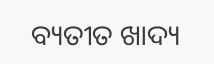ବ୍ୟତୀତ ଖାଦ୍ୟ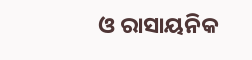ଓ ରାସାୟନିକ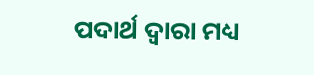ପଦାର୍ଥ ଦ୍ୱାରା ମଧ୍ୟ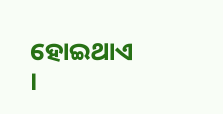ହୋଇଥାଏ ।